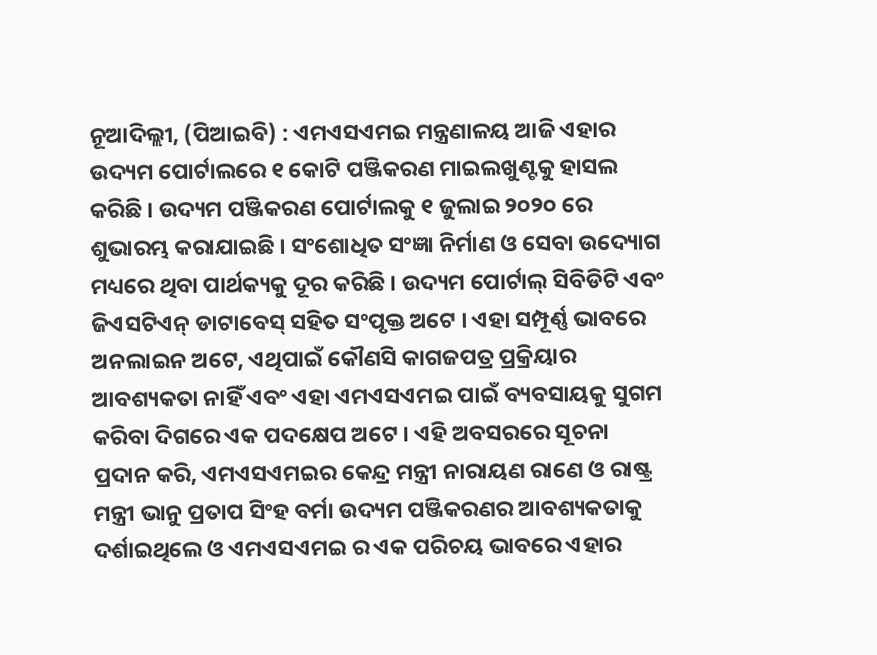ନୂଆଦିଲ୍ଲୀ, (ପିଆଇବି) : ଏମଏସଏମଇ ମନ୍ତ୍ରଣାଳୟ ଆଜି ଏହାର ଉଦ୍ୟମ ପୋର୍ଟାଲରେ ୧ କୋଟି ପଞ୍ଜିକରଣ ମାଇଲଖୁଣ୍ଟକୁ ହାସଲ କରିଛି । ଉଦ୍ୟମ ପଞ୍ଜିକରଣ ପୋର୍ଟାଲକୁ ୧ ଜୁଲାଇ ୨୦୨୦ ରେ ଶୁଭାରମ୍ଭ କରାଯାଇଛି । ସଂଶୋଧିତ ସଂଜ୍ଞା ନିର୍ମାଣ ଓ ସେବା ଉଦ୍ୟୋଗ ମଧ୍ୟରେ ଥିବା ପାର୍ଥକ୍ୟକୁ ଦୂର କରିଛି । ଉଦ୍ୟମ ପୋର୍ଟାଲ୍ ସିବିଡିଟି ଏବଂ ଜିଏସଟିଏନ୍ ଡାଟାବେସ୍ ସହିତ ସଂପୃକ୍ତ ଅଟେ । ଏହା ସମ୍ପୂର୍ଣ୍ଣ ଭାବରେ ଅନଲାଇନ ଅଟେ, ଏଥିପାଇଁ କୌଣସି କାଗଜପତ୍ର ପ୍ରକ୍ରିୟାର ଆବଶ୍ୟକତା ନାହିଁ ଏବଂ ଏହା ଏମଏସଏମଇ ପାଇଁ ବ୍ୟବସାୟକୁ ସୁଗମ କରିବା ଦିଗରେ ଏକ ପଦକ୍ଷେପ ଅଟେ । ଏହି ଅବସରରେ ସୂଚନା ପ୍ରଦାନ କରି, ଏମଏସଏମଇର କେନ୍ଦ୍ର ମନ୍ତ୍ରୀ ନାରାୟଣ ରାଣେ ଓ ରାଷ୍ଟ୍ର ମନ୍ତ୍ରୀ ଭାନୁ ପ୍ରତାପ ସିଂହ ବର୍ମା ଉଦ୍ୟମ ପଞ୍ଜିକରଣର ଆବଶ୍ୟକତାକୁ ଦର୍ଶାଇଥିଲେ ଓ ଏମଏସଏମଇ ର ଏକ ପରିଚୟ ଭାବରେ ଏହାର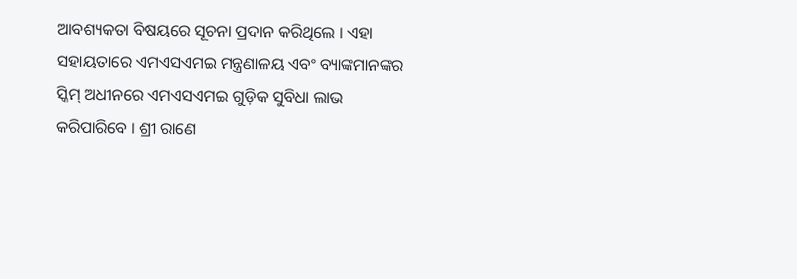ଆବଶ୍ୟକତା ବିଷୟରେ ସୂଚନା ପ୍ରଦାନ କରିଥିଲେ । ଏହା ସହାୟତାରେ ଏମଏସଏମଇ ମନ୍ତ୍ରଣାଳୟ ଏବଂ ବ୍ୟାଙ୍କମାନଙ୍କର ସ୍କିମ୍ ଅଧୀନରେ ଏମଏସଏମଇ ଗୁଡ଼ିକ ସୁବିଧା ଲାଭ କରିପାରିବେ । ଶ୍ରୀ ରାଣେ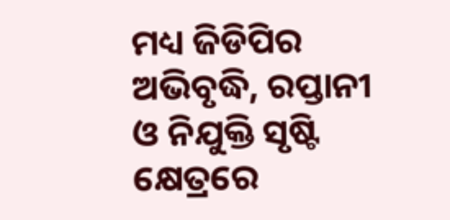ମଧ୍ୟ ଜିଡିପିର ଅଭିବୃଦ୍ଧି, ରପ୍ତାନୀ ଓ ନିଯୁକ୍ତି ସୃଷ୍ଟି କ୍ଷେତ୍ରରେ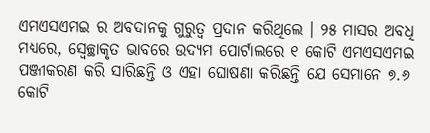ଏମଏସଏମଇ ର ଅବଦାନକୁ ଗୁରୁତ୍ବ ପ୍ରଦାନ କରିଥିଲେ । ୨୫ ମାସର ଅବଧି ମଧ୍ୟରେ, ସ୍ବେଚ୍ଛାକୃତ ଭାବରେ ଉଦ୍ୟମ ପୋର୍ଟାଲରେ ୧ କୋଟି ଏମଏସଏମଇ ପଞ୍ଜୀକରଣ କରି ସାରିଛନ୍ତି ଓ ଏହା ଘୋଷଣା କରିଛନ୍ତି ଯେ ସେମାନେ ୭.୬ କୋଟି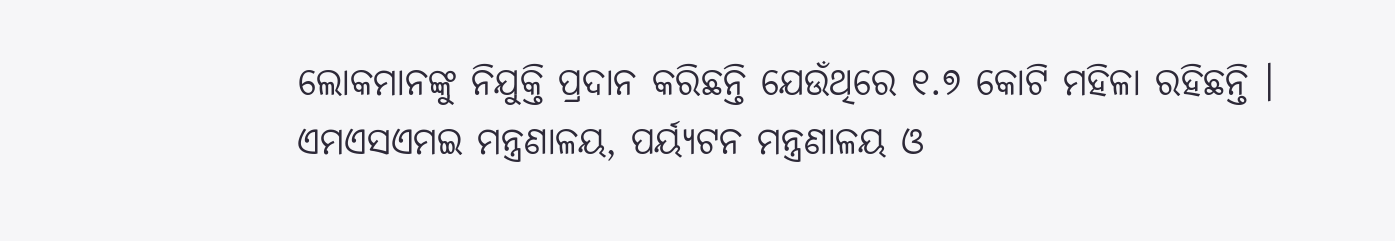ଲୋକମାନଙ୍କୁ ନିଯୁକ୍ତି ପ୍ରଦାନ କରିଛନ୍ତି ଯେଉଁଥିରେ ୧.୭ କୋଟି ମହିଳା ରହିଛନ୍ତି । ଏମଏସଏମଇ ମନ୍ତ୍ରଣାଳୟ, ପର୍ୟ୍ୟଟନ ମନ୍ତ୍ରଣାଳୟ ଓ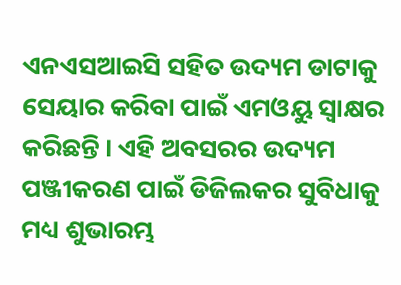ଏନଏସଆଇସି ସହିତ ଉଦ୍ୟମ ଡାଟାକୁ ସେୟାର କରିବା ପାଇଁ ଏମଓୟୁ ସ୍ବାକ୍ଷର କରିଛନ୍ତି । ଏହି ଅବସରର ଉଦ୍ୟମ ପଞ୍ଜୀକରଣ ପାଇଁ ଡିଜିଲକର ସୁବିଧାକୁ ମଧ୍ୟ ଶୁଭାରମ୍ଭ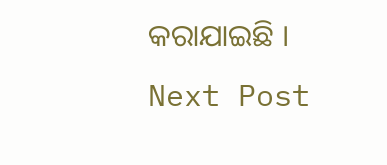କରାଯାଇଛି ।
Next Post